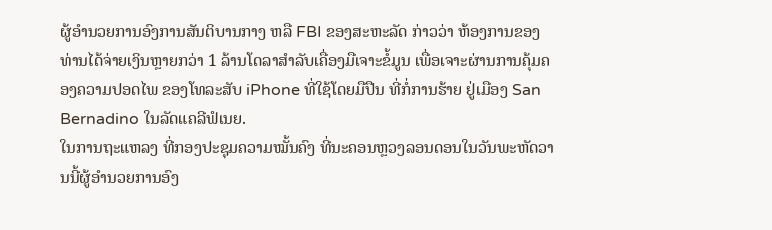ຜູ້ອຳນວຍການອົງການສັນຕິບານກາງ ຫລື FBI ຂອງສະຫະລັດ ກ່າວວ່າ ຫ້ອງການຂອງທ່ານໄດ້ຈ່າຍເງິນຫຼາຍກວ່າ 1 ລ້ານໂດລາສຳລັບເຄື່ອງມືເຈາະຂໍ້ມູນ ເພື່ອເຈາະຜ່ານການຄຸ້ມຄອງຄວາມປອດໄພ ຂອງໂທລະສັບ iPhone ທີ່ໃຊ້ໂດຍມືປືນ ທີ່ກໍ່ການຮ້າຍ ຢູ່ເມືອງ San Bernadino ໃນລັດແຄລີຟໍເນຍ.
ໃນການຖະແຫລງ ທີ່ກອງປະຊຸມຄວາມໝັ້ນຄົງ ທີ່ນະຄອນຫຼວງລອນດອນໃນວັນພະຫັດວານນີ້ຜູ້ອຳນວຍການອົງ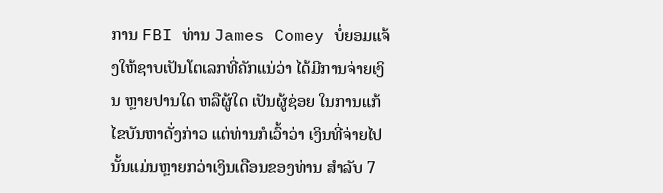ການ FBI ທ່ານ James Comey ບໍ່ຍອມແຈ້ງໃຫ້ຊາບເປັນໂຕເລກທີ່ຄັກແນ່ວ່າ ໄດ້ມີການຈ່າຍເງິນ ຫຼາຍປານໃດ ຫລືຜູ້ໃດ ເປັນຜູ້ຊ່ອຍ ໃນການແກ້ໄຂບັນຫາດັ່ງກ່າວ ແຕ່ທ່ານກໍເວົ້າວ່າ ເງິນທີ່ຈ່າຍໄປນັ້ນແມ່ນຫຼາຍກວ່າເງິນເດືອນຂອງທ່ານ ສຳລັບ 7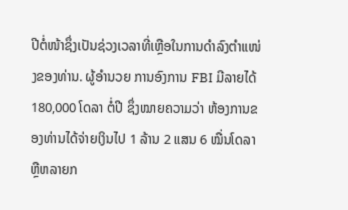ປີຕໍ່ໜ້າຊຶ່ງເປັນຊ່ວງເວລາທີ່ເຫຼືອໃນການດຳລົງຕຳແໜ່ງຂອງທ່ານ. ຜູ້ອຳນວຍ ການອົງການ FBI ມີລາຍໄດ້ 180,000 ໂດລາ ຕໍ່ປີ ຊຶ່ງໝາຍຄວາມວ່າ ຫ້ອງການຂອງທ່ານໄດ້ຈ່າຍເງິນໄປ 1 ລ້ານ 2 ແສນ 6 ໝື່ນໂດລາ ຫຼືຫລາຍກ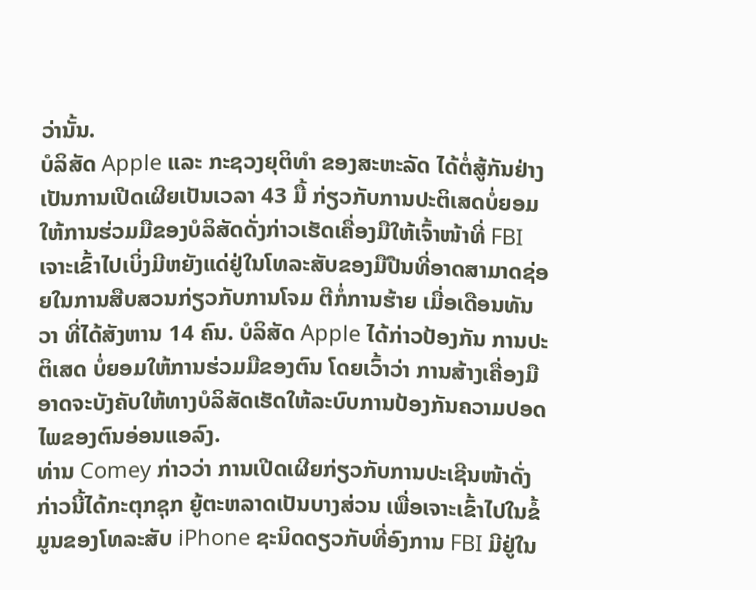ວ່ານັ້ນ.
ບໍລິສັດ Apple ແລະ ກະຊວງຍຸຕິທຳ ຂອງສະຫະລັດ ໄດ້ຕໍ່ສູ້ກັນຢ່າງເປັນການເປີດເຜີຍເປັນເວລາ 43 ມື້ ກ່ຽວກັບການປະຕິເສດບໍ່ຍອມໃຫ້ການຮ່ວມມືຂອງບໍລິສັດດັ່ງກ່າວເຮັດເຄື່ອງມືໃຫ້ເຈົ້າໜ້າທີ່ FBI ເຈາະເຂົ້າໄປເບິ່ງມີຫຍັງແດ່ຢູ່ໃນໂທລະສັບຂອງມືປືນທີ່ອາດສາມາດຊ່ອຍໃນການສືບສວນກ່ຽວກັບການໂຈມ ຕີກໍ່ການຮ້າຍ ເມື່ອເດືອນທັນວາ ທີ່ໄດ້ສັງຫານ 14 ຄົນ. ບໍລິສັດ Apple ໄດ້ກ່າວປ້ອງກັນ ການປະຕິເສດ ບໍ່ຍອມໃຫ້ການຮ່ວມມືຂອງຕົນ ໂດຍເວົ້າວ່າ ການສ້າງເຄື່ອງມື ອາດຈະບັງຄັບໃຫ້ທາງບໍລິສັດເຮັດໃຫ້ລະບົບການປ້ອງກັນຄວາມປອດໄພຂອງຕົນອ່ອນແອລົງ.
ທ່ານ Comey ກ່າວວ່າ ການເປີດເຜີຍກ່ຽວກັບການປະເຊີນໜ້າດັ່ງກ່າວນີ້ໄດ້ກະຕຸກຊຸກ ຍູ້ຕະຫລາດເປັນບາງສ່ວນ ເພື່ອເຈາະເຂົ້າໄປໃນຂໍ້ມູນຂອງໂທລະສັບ iPhone ຊະນິດດຽວກັບທີ່ອົງການ FBI ມີຢູ່ໃນ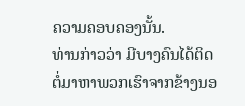ຄວາມຄອບຄອງນັ້ນ.
ທ່ານກ່າວວ່າ ມີບາງຄົນໄດ້ຕິດຕໍ່ມາຫາພວກເຮົາຈາກຂ້າງນອ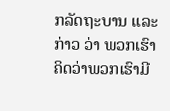ກລັດຖະບານ ແລະກ່າວ ວ່າ ພວກເຮົາຄິດວ່າພວກເຮົາມີ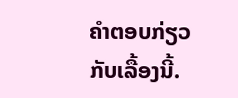ຄຳຕອບກ່ຽວກັບເລື້ອງນີ້.